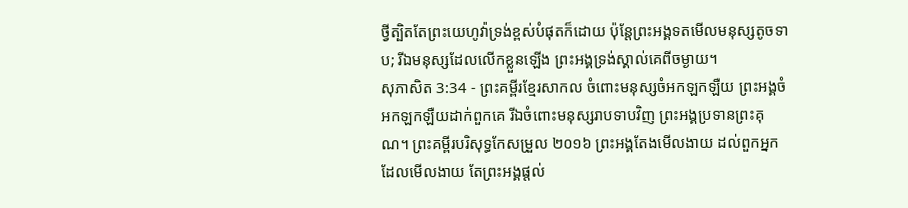ថ្វីត្បិតតែព្រះយេហូវ៉ាទ្រង់ខ្ពស់បំផុតក៏ដោយ ប៉ុន្តែព្រះអង្គទតមើលមនុស្សតូចទាប; រីឯមនុស្សដែលលើកខ្លួនឡើង ព្រះអង្គទ្រង់ស្គាល់គេពីចម្ងាយ។
សុភាសិត 3:34 - ព្រះគម្ពីរខ្មែរសាកល ចំពោះមនុស្សចំអកឡកឡឺយ ព្រះអង្គចំអកឡកឡឺយដាក់ពួកគេ រីឯចំពោះមនុស្សរាបទាបវិញ ព្រះអង្គប្រទានព្រះគុណ។ ព្រះគម្ពីរបរិសុទ្ធកែសម្រួល ២០១៦ ព្រះអង្គតែងមើលងាយ ដល់ពួកអ្នកដែលមើលងាយ តែព្រះអង្គផ្តល់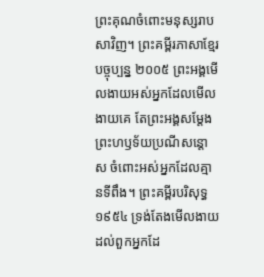ព្រះគុណចំពោះមនុស្សរាបសាវិញ។ ព្រះគម្ពីរភាសាខ្មែរបច្ចុប្បន្ន ២០០៥ ព្រះអង្គមើលងាយអស់អ្នកដែលមើលងាយគេ តែព្រះអង្គសម្តែងព្រះហឫទ័យប្រណីសន្ដោស ចំពោះអស់អ្នកដែលគ្មានទីពឹង។ ព្រះគម្ពីរបរិសុទ្ធ ១៩៥៤ ទ្រង់តែងមើលងាយដល់ពួកអ្នកដែ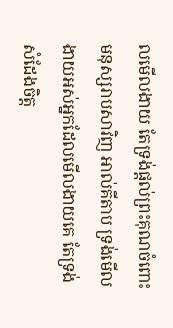លមើលងាយ តែទ្រង់ផ្តល់ព្រះគុណចំពោះមនុស្សរាបសាវិញ អាល់គីតាប ទ្រង់មើលងាយអស់អ្នកដែលមើលងាយគេ តែទ្រង់សំដែងចិត្ត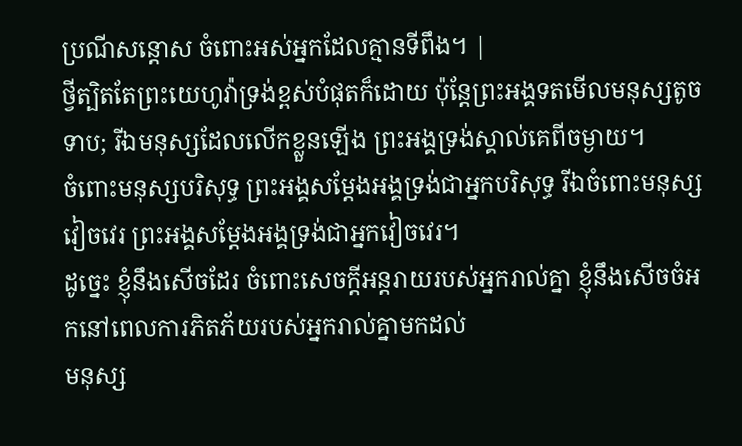ប្រណីសន្ដោស ចំពោះអស់អ្នកដែលគ្មានទីពឹង។ |
ថ្វីត្បិតតែព្រះយេហូវ៉ាទ្រង់ខ្ពស់បំផុតក៏ដោយ ប៉ុន្តែព្រះអង្គទតមើលមនុស្សតូចទាប; រីឯមនុស្សដែលលើកខ្លួនឡើង ព្រះអង្គទ្រង់ស្គាល់គេពីចម្ងាយ។
ចំពោះមនុស្សបរិសុទ្ធ ព្រះអង្គសម្ដែងអង្គទ្រង់ជាអ្នកបរិសុទ្ធ រីឯចំពោះមនុស្សវៀចវេរ ព្រះអង្គសម្ដែងអង្គទ្រង់ជាអ្នកវៀចវេរ។
ដូច្នេះ ខ្ញុំនឹងសើចដែរ ចំពោះសេចក្ដីអន្តរាយរបស់អ្នករាល់គ្នា ខ្ញុំនឹងសើចចំអកនៅពេលការភិតភ័យរបស់អ្នករាល់គ្នាមកដល់
មនុស្ស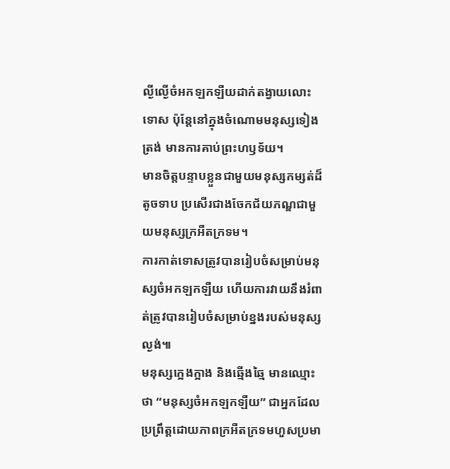ល្ងីល្ងើចំអកឡកឡឺយដាក់តង្វាយលោះទោស ប៉ុន្តែនៅក្នុងចំណោមមនុស្សទៀងត្រង់ មានការគាប់ព្រះហឫទ័យ។
មានចិត្តបន្ទាបខ្លួនជាមួយមនុស្សកម្សត់ដ៏តូចទាប ប្រសើរជាងចែកជ័យភណ្ឌជាមួយមនុស្សក្រអឺតក្រទម។
ការកាត់ទោសត្រូវបានរៀបចំសម្រាប់មនុស្សចំអកឡកឡឺយ ហើយការវាយនឹងរំពាត់ត្រូវបានរៀបចំសម្រាប់ខ្នងរបស់មនុស្សល្ងង់៕
មនុស្សក្អេងក្អាង និងឆ្មើងឆ្មៃ មានឈ្មោះថា “មនុស្សចំអកឡកឡឺយ” ជាអ្នកដែលប្រព្រឹត្តដោយភាពក្រអឺតក្រទមហួសប្រមា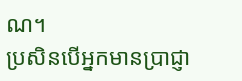ណ។
ប្រសិនបើអ្នកមានប្រាជ្ញា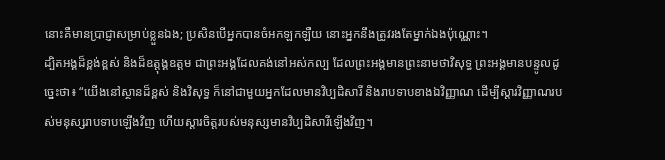នោះគឺមានប្រាជ្ញាសម្រាប់ខ្លួនឯង; ប្រសិនបើអ្នកបានចំអកឡកឡឺយ នោះអ្នកនឹងត្រូវរងតែម្នាក់ឯងប៉ុណ្ណោះ។
ដ្បិតអង្គដ៏ខ្ពង់ខ្ពស់ និងដ៏ឧត្ដុង្គឧត្ដម ជាព្រះអង្គដែលគង់នៅអស់កល្ប ដែលព្រះអង្គមានព្រះនាមថាវិសុទ្ធ ព្រះអង្គមានបន្ទូលដូច្នេះថា៖ “យើងនៅស្ថានដ៏ខ្ពស់ និងវិសុទ្ធ ក៏នៅជាមួយអ្នកដែលមានវិប្បដិសារី និងរាបទាបខាងឯវិញ្ញាណ ដើម្បីស្ដារវិញ្ញាណរបស់មនុស្សរាបទាបឡើងវិញ ហើយស្ដារចិត្តរបស់មនុស្សមានវិប្បដិសារីឡើងវិញ។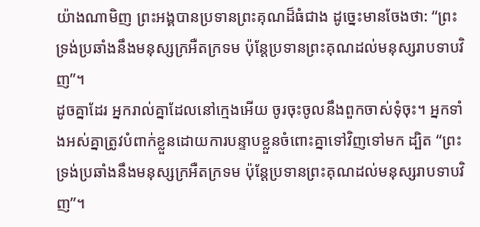យ៉ាងណាមិញ ព្រះអង្គបានប្រទានព្រះគុណដ៏ធំជាង ដូច្នេះមានចែងថា: “ព្រះទ្រង់ប្រឆាំងនឹងមនុស្សក្រអឺតក្រទម ប៉ុន្តែប្រទានព្រះគុណដល់មនុស្សរាបទាបវិញ”។
ដូចគ្នាដែរ អ្នករាល់គ្នាដែលនៅក្មេងអើយ ចូរចុះចូលនឹងពួកចាស់ទុំចុះ។ អ្នកទាំងអស់គ្នាត្រូវបំពាក់ខ្លួនដោយការបន្ទាបខ្លួនចំពោះគ្នាទៅវិញទៅមក ដ្បិត “ព្រះទ្រង់ប្រឆាំងនឹងមនុស្សក្រអឺតក្រទម ប៉ុន្តែប្រទានព្រះគុណដល់មនុស្សរាបទាបវិញ”។